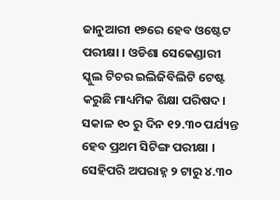ଜାନୁଆରୀ ୧୭ରେ ହେବ ଓଷ୍ଟେଟ ପରୀକ୍ଷା । ଓଡିଶା ସେକେଣ୍ଡାରୀ ସ୍କୁଲ ଟିଚର ଇଲିଜିବିଲିଟି ଟେଷ୍ଟ କରୁଛି ମାଧ୍ୟମିକ ଶିକ୍ଷା ପରିଷଦ। ସକାଳ ୧୦ ରୁ ଦିନ ୧୨.୩୦ ପର୍ଯ୍ୟନ୍ତ ହେବ ପ୍ରଥମ ସିଟିଙ୍ଗ ପରୀକ୍ଷା । ସେହିପରି ଅପରାହ୍ନ ୨ ଟାରୁ ୪.୩୦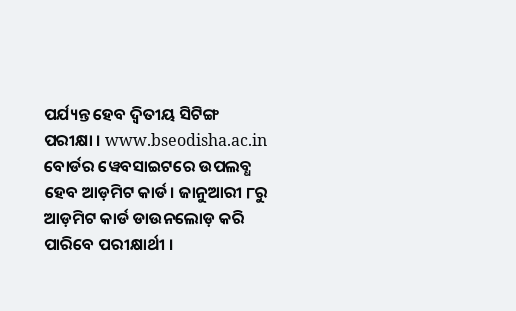ପର୍ଯ୍ୟନ୍ତ ହେବ ଦ୍ୱିତୀୟ ସିଟିଙ୍ଗ ପରୀକ୍ଷା । www.bseodisha.ac.in ବୋର୍ଡର ୱେବସାଇଟରେ ଉପଲବ୍ଧ ହେବ ଆଡ଼ମିଟ କାର୍ଡ। ଜାନୁଆରୀ ୮ରୁ ଆଡ଼ମିଟ କାର୍ଡ ଡାଉନଲୋଡ଼ କରି ପାରିବେ ପରୀକ୍ଷାର୍ଥୀ ।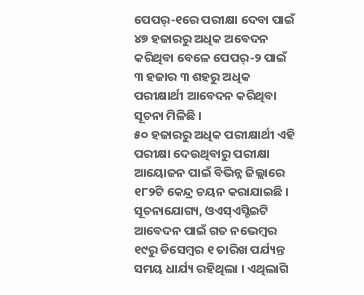ପେପର୍-୧ରେ ପରୀକ୍ଷା ଦେବା ପାଇଁ ୪୭ ହଜାରରୁ ଅଧିକ ଅବେଦନ କରିଥିବା ବେଳେ ପେପର୍-୨ ପାଇଁ ୩ ହଜାର ୩ ଶହରୁ ଅଧିକ ପରୀକ୍ଷାର୍ଥୀ ଆବେଦନ କରିଥିବା ସୂଚନା ମିଳିଛି ।
୫୦ ହଜାରରୁ ଅଧିକ ପରୀକ୍ଷାର୍ଥୀ ଏହି ପରୀକ୍ଷା ଦେଉଥିବାରୁ ପରୀକ୍ଷା ଆୟୋଜନ ପାଇଁ ବିଭିନ୍ନ ଜିଲ୍ଲାରେ ୧୮୨ଟି କେନ୍ଦ୍ର ଚୟନ କରାଯାଇଛି । ସୂଚନାଯୋଗ୍ୟ, ଓଏସ୍ଏସ୍ଟିଇଟି ଆବେଦନ ପାଇଁ ଗତ ନଭେମ୍ବର ୧୯ରୁ ଡିସେମ୍ବର ୧ ତାରିଖ ପର୍ଯ୍ୟନ୍ତ ସମୟ ଧାର୍ଯ୍ୟ ରହିଥିଲା । ଏଥିଲାଗି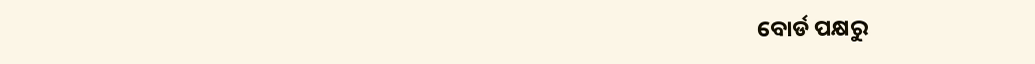ବୋର୍ଡ ପକ୍ଷରୁ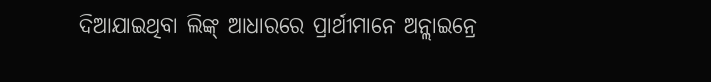ଦିଆଯାଇଥିବା ଲିଙ୍କ୍ ଆଧାରରେ ପ୍ରାର୍ଥୀମାନେ ଅନ୍ଲାଇନ୍ରେ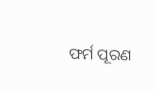ଫର୍ମ ପୂରଣ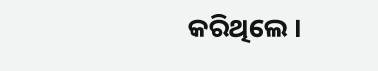କରିଥିଲେ ।